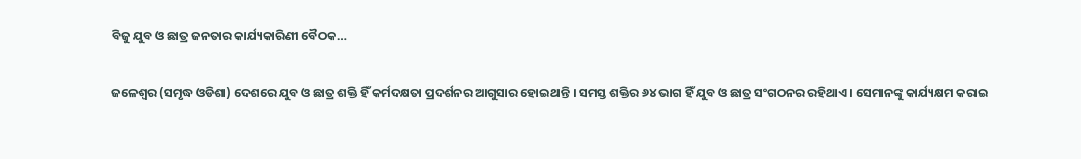ବିଜୁ ଯୁବ ଓ ଛାତ୍ର ଜନତାର କାର୍ଯ୍ୟକାରିଣୀ ବୈଠକ…

ଜଳେଶ୍ୱର (ସମୃଦ୍ଧ ଓଡିଶା) ଦେଶରେ ଯୁବ ଓ ଛାତ୍ର ଶକ୍ତି ହିଁ କର୍ମଦକ୍ଷତା ପ୍ରଦର୍ଶନର ଆଗୁସାର ହୋଇଥାନ୍ତି । ସମସ୍ତ ଶକ୍ତିର ୬୪ ଭାଗ ହିଁ ଯୁବ ଓ ଛାତ୍ର ସଂଗଠନର ରହିଥାଏ । ସେମାନଙ୍କୁ କାର୍ଯ୍ୟକ୍ଷମ କରାଇ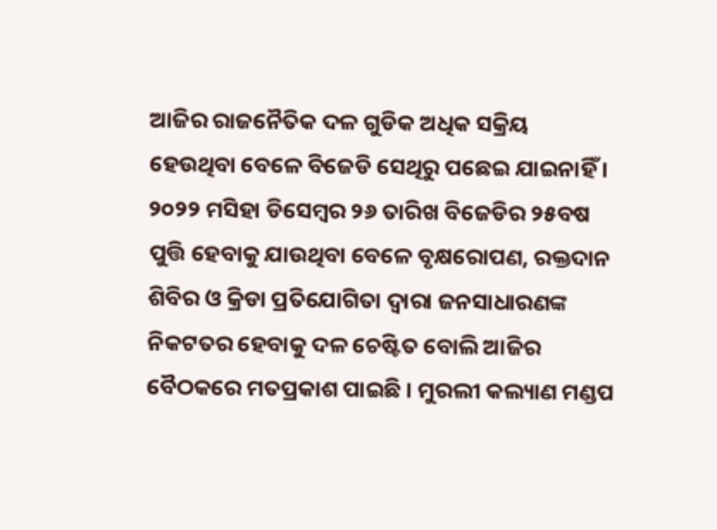ଆଜିର ରାଜନୈତିକ ଦଳ ଗୁଡିକ ଅଧିକ ସକ୍ରିୟ ହେଉଥିବା ବେଳେ ବିଜେଡି ସେଥିରୁ ପଛେଇ ଯାଇନାହିଁ । ୨୦୨୨ ମସିହା ଡିସେମ୍ବର ୨୬ ତାରିଖ ବିଜେଡିର ୨୫ବଷ ପୁତ୍ତି ହେବାକୁ ଯାଉଥିବା ବେଳେ ବୃକ୍ଷରୋପଣ, ରକ୍ତଦାନ ଶିବିର ଓ କ୍ରିଡା ପ୍ରତିଯୋଗିତା ଦ୍ୱାରା ଜନସାଧାରଣଙ୍କ ନିକଟତର ହେବାକୁ ଦଳ ଚେଷ୍ଟିତ ବୋଲି ଆଜିର ବୈଠକରେ ମତପ୍ରକାଶ ପାଇଛି । ମୁରଲୀ କଲ୍ୟାଣ ମଣ୍ଡପ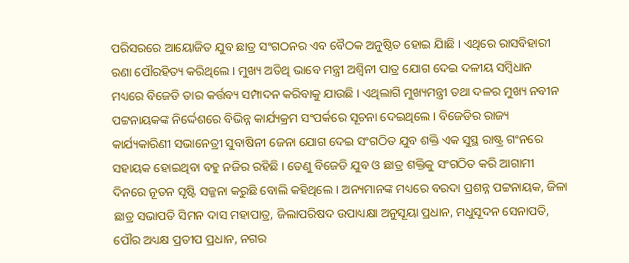ପରିସରରେ ଆୟୋଜିତ ଯୁବ ଛାତ୍ର ସଂଗଠନର ଏବ ବୈଠକ ଅନୁଷ୍ଠିତ ହୋଇ ଯାିଛି । ଏଥିରେ ରାସବିହାରୀ ରଣା ପୌରହିତ୍ୟ କରିଥିଲେ । ମୁଖ୍ୟ ଅତିଥି ଭାବେ ମନ୍ତ୍ରୀ ଅଶ୍ୱିନୀ ପାତ୍ର ଯୋଗ ଦେଇ ଦଳୀୟ ସମ୍ବିଧାନ ମଧ୍ୟରେ ବିଜେଡି ତାର କର୍ତ୍ତବ୍ୟ ସମ୍ପାଦନ କରିବାକୁ ଯାଉଛି । ଏଥିଲାଗି ମୁଖ୍ୟମନ୍ତ୍ରୀ ତଥା ଦଳର ମୁଖ୍ୟ ନବୀନ ପଟ୍ଟନାୟକଙ୍କ ନିର୍ଦ୍ଦେଶରେ ବିଭିନ୍ନ କାର୍ଯ୍ୟକ୍ରମ ସଂପର୍କରେ ସୂଚନା ଦେଇଥିଲେ । ବିଜେଡିର ରାଜ୍ୟ କାର୍ଯ୍ୟକାରିଣୀ ସଭାନେତ୍ରୀ ସୁବାଷିନୀ ଜେନା ଯୋଗ ଦେଇ ସଂଗଠିତ ଯୁବ ଶକ୍ତି ଏକ ସୁସ୍ଥ ରାଷ୍ଟ୍ର ଗଂନରେ ସହାୟକ ହୋଇଥିବା ବହୁ ନଜିର ରହିଛି । ତେଣୁ ବିଜେଡି ଯୁବ ଓ ଛାତ୍ର ଶକ୍ତିକୁ ସଂଗଠିତ କରି ଆଗାମୀ ଦିନରେ ନୂତନ ସୃଷ୍ଟି ସଜ୍ଜନା କରୁଛି ବୋଲି କହିଥିଲେ । ଅନ୍ୟମାନଙ୍କ ମଧ୍ୟରେ ବରଦା ପ୍ରଶନ୍ନ ପଟ୍ଟନାୟକ, ଜିଳା ଛାତ୍ର ସଭାପତି ସିମନ ଦାସ ମହାପାତ୍ର, ଜିଲାପରିଷଦ ଉପାଧ୍ୟକ୍ଷା ଅନୁସୂୟା ପ୍ରଧାନ, ମଧୁସୂଦନ ସେନାପତି, ପୌର ଅଧ୍ୟକ୍ଷ ପ୍ରତୀପ ପ୍ରଧାନ, ନଗର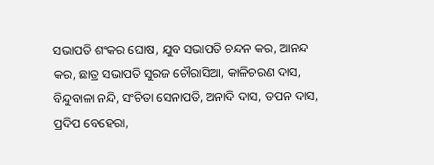ସଭାପତି ଶଂକର ଘୋଷ, ଯୁବ ସଭାପତି ଚନ୍ଦନ କର, ଆନନ୍ଦ କର, ଛାତ୍ର ସଭାପତି ସୁରଜ ଚୌରାସିଆ, କାଳିଚରଣ ଦାସ, ବିନ୍ଦୁବାଳା ନନ୍ଦି, ସଂଚିତା ସେନାପତି, ଅନାଦି ଦାସ, ତପନ ଦାସ, ପ୍ରଦିପ ବେହେରା,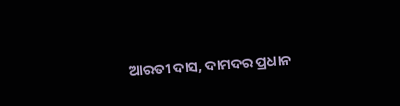ଆରତୀ ଦାସ, ଦାମଦର ପ୍ରଧାନ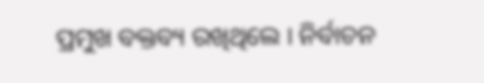ପ୍ରମୁଖ ବକ୍ତବ୍ୟ ରଖିଥିଲେ । ନିର୍ବାଚନ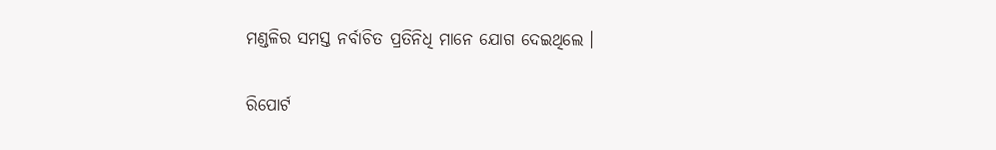ମଣ୍ଡଳିର ସମସ୍ତ ନର୍ବାଚିତ ପ୍ରତିନିଧି ମାନେ ଯୋଗ ଦେଇଥିଲେ ।

ରିପୋର୍ଟ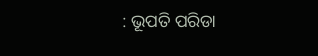: ଭୂପତି ପରିଡା